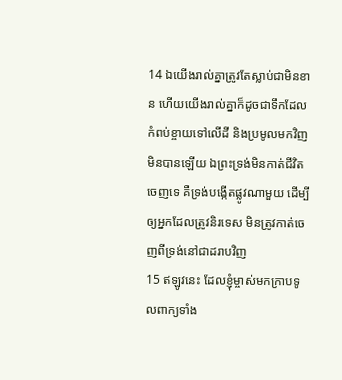14 ឯយើងរាល់គ្នាត្រូវតែស្លាប់ជាមិនខាន ហើយយើងរាល់គ្នាក៏ដូចជាទឹកដែលកំពប់ខ្ចាយទៅលើដី និងប្រមូលមកវិញមិនបានឡើយ ឯព្រះទ្រង់មិនកាត់ជីវិតចេញទេ គឺទ្រង់បង្កើតផ្លូវណាមួយ ដើម្បីឲ្យអ្នកដែលត្រូវនិរទេស មិនត្រូវកាត់ចេញពីទ្រង់នៅជាដរាបវិញ
15 ឥឡូវនេះ ដែលខ្ញុំម្ចាស់មកក្រាបទូលពាក្យទាំង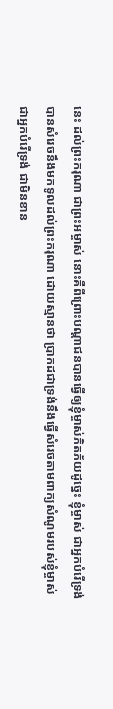នេះ ដល់ព្រះករុណា ជាព្រះអម្ចាស់ នោះគឺពីព្រោះបណ្តាជនបានធ្វើឲ្យខ្ញុំម្ចាស់ភិតភ័យដូច្នេះ ខ្ញុំម្ចាស់ ជាអ្នកបំរើទ្រង់ បានសំរេចនឹងមកទូលដល់ព្រះករុណា ដោយស្មានថា ប្រាកដជាទ្រង់នឹងធ្វើសំរេចតាមពាក្យសំណូមរបស់ខ្ញុំម្ចាស់ ជាអ្នកបំរើទ្រង់ ជាមិនខាន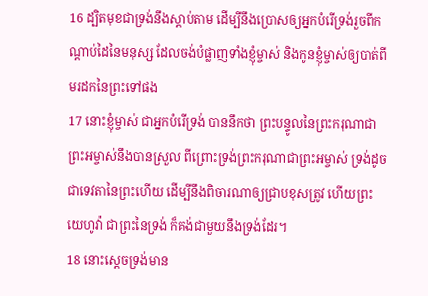16 ដ្បិតមុខជាទ្រង់នឹងស្តាប់តាម ដើម្បីនឹងប្រោសឲ្យអ្នកបំរើទ្រង់រួចពីកណ្តាប់ដៃនៃមនុស្ស ដែលចង់បំផ្លាញទាំងខ្ញុំម្ចាស់ និងកូនខ្ញុំម្ចាស់ឲ្យបាត់ពីមរដកនៃព្រះទៅផង
17 នោះខ្ញុំម្ចាស់ ជាអ្នកបំរើទ្រង់ បាននឹកថា ព្រះបន្ទូលនៃព្រះករុណាជាព្រះអម្ចាស់នឹងបានស្រួល ពីព្រោះទ្រង់ព្រះករុណាជាព្រះអម្ចាស់ ទ្រង់ដូចជាទេវតានៃព្រះហើយ ដើម្បីនឹងពិចារណាឲ្យជ្រាបខុសត្រូវ ហើយព្រះយេហូវ៉ា ជាព្រះនៃទ្រង់ ក៏គង់ជាមួយនឹងទ្រង់ដែរ។
18 នោះស្តេចទ្រង់មាន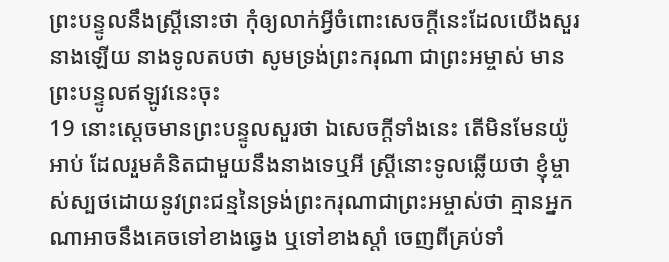ព្រះបន្ទូលនឹងស្ត្រីនោះថា កុំឲ្យលាក់អ្វីចំពោះសេចក្តីនេះដែលយើងសួរនាងឡើយ នាងទូលតបថា សូមទ្រង់ព្រះករុណា ជាព្រះអម្ចាស់ មានព្រះបន្ទូលឥឡូវនេះចុះ
19 នោះស្តេចមានព្រះបន្ទូលសួរថា ឯសេចក្តីទាំងនេះ តើមិនមែនយ៉ូអាប់ ដែលរួមគំនិតជាមួយនឹងនាងទេឬអី ស្ត្រីនោះទូលឆ្លើយថា ខ្ញុំម្ចាស់ស្បថដោយនូវព្រះជន្មនៃទ្រង់ព្រះករុណាជាព្រះអម្ចាស់ថា គ្មានអ្នកណាអាចនឹងគេចទៅខាងឆ្វេង ឬទៅខាងស្តាំ ចេញពីគ្រប់ទាំ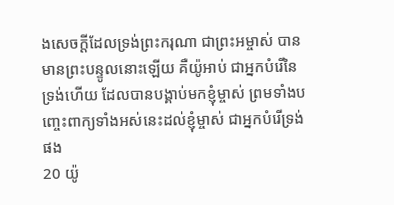ងសេចក្តីដែលទ្រង់ព្រះករុណា ជាព្រះអម្ចាស់ បានមានព្រះបន្ទូលនោះឡើយ គឺយ៉ូអាប់ ជាអ្នកបំរើនៃទ្រង់ហើយ ដែលបានបង្គាប់មកខ្ញុំម្ចាស់ ព្រមទាំងបញ្ចេះពាក្យទាំងអស់នេះដល់ខ្ញុំម្ចាស់ ជាអ្នកបំរើទ្រង់ផង
20 យ៉ូ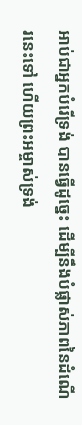អាប់ជាអ្នកបំរើទ្រង់ បានធ្វើដូច្នេះ ដើម្បីនឹងបំផ្លាស់ភាពនៃដំណើរនេះទៅ ហើយព្រះអម្ចាស់ទ្រង់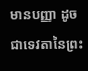មានបញ្ញា ដូចជាទេវតានៃព្រះ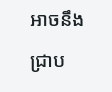អាចនឹងជ្រាប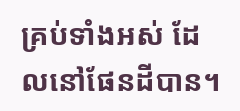គ្រប់ទាំងអស់ ដែលនៅផែនដីបាន។